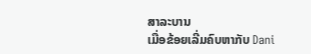ສາລະບານ
ເມື່ອຂ້ອຍເລີ່ມຄົບຫາກັບ Dani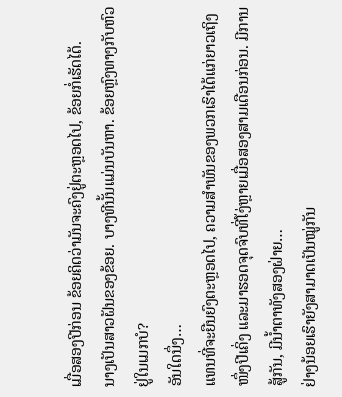ເມື່ອສອງປີກ່ອນ ຂ້ອຍຄິດວ່າມັນຈະຄົງຢູ່ຕະຫຼອດໄປ, ຂ້ອຍກໍ່ເຮັດໄດ້.
ນາງເປັນສາວຝັນຂອງຂ້ອຍ. ບາງທີນັ້ນແມ່ນບັນຫາ. ຂ້ອຍຫຼົງທາງກັບຫົວຢູ່ໃນເມກບໍ?
ອັນໃດນຶ່ງ…
ແທນທີ່ຈະຍືນຍົງຕະຫຼອດໄປ, ຄວາມສຳພັນຂອງພວກເຮົາໄດ້ແກ່ຍາວເຖິງໜຶ່ງປີເຄິ່ງ ແລະມາຮອດຈຸດຈົບທີ່ໂງ່ຫຼາຍເມື່ອສອງສາມເດືອນກ່ອນ. ມີການສູ້ກັນ, ມີນໍ້າຕາທັງສອງຝ່າຍ…
ຢ່າງນ້ອຍເຮົາຍັງສາມາດເປັນໝູ່ກັນ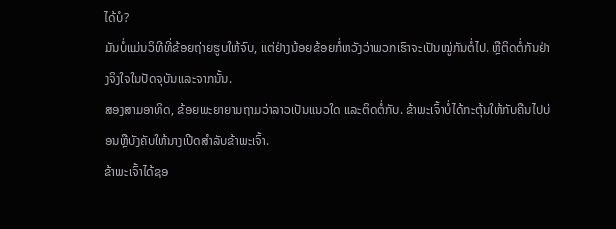ໄດ້ບໍ?
ມັນບໍ່ແມ່ນວິທີທີ່ຂ້ອຍຖ່າຍຮູບໃຫ້ຈົບ, ແຕ່ຢ່າງນ້ອຍຂ້ອຍກໍ່ຫວັງວ່າພວກເຮົາຈະເປັນໝູ່ກັນຕໍ່ໄປ. ຫຼືຕິດຕໍ່ກັນຢ່າງຈິງໃຈໃນປັດຈຸບັນແລະຈາກນັ້ນ.
ສອງສາມອາທິດ, ຂ້ອຍພະຍາຍາມຖາມວ່າລາວເປັນແນວໃດ ແລະຕິດຕໍ່ກັບ. ຂ້າພະເຈົ້າບໍ່ໄດ້ກະຕຸ້ນໃຫ້ກັບຄືນໄປບ່ອນຫຼືບັງຄັບໃຫ້ນາງເປີດສໍາລັບຂ້າພະເຈົ້າ.
ຂ້າພະເຈົ້າໄດ້ຊອ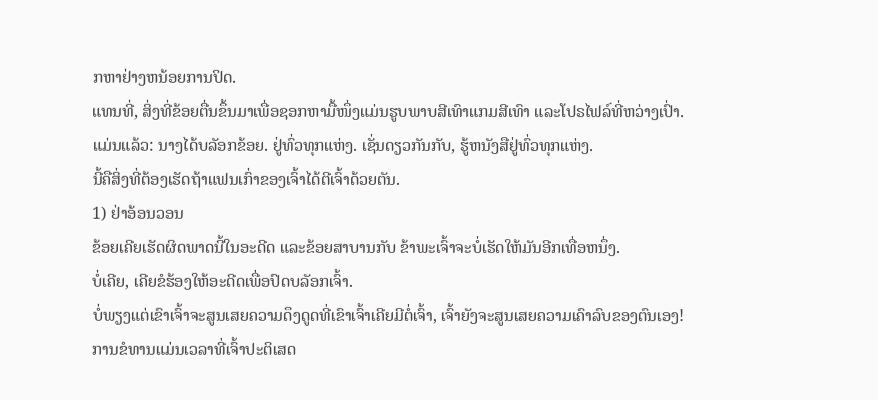ກຫາຢ່າງຫນ້ອຍການປິດ.
ແທນທີ່, ສິ່ງທີ່ຂ້ອຍຕື່ນຂຶ້ນມາເພື່ອຊອກຫາມື້ໜຶ່ງແມ່ນຮູບພາບສີເທົາແກມສີເທົາ ແລະໂປຣໄຟລ໌ທີ່ຫວ່າງເປົ່າ.
ແມ່ນແລ້ວ: ນາງໄດ້ບລັອກຂ້ອຍ. ຢູ່ທົ່ວທຸກແຫ່ງ. ເຊັ່ນດຽວກັນກັບ, ຮູ້ຫນັງສືຢູ່ທົ່ວທຸກແຫ່ງ.
ນີ້ຄືສິ່ງທີ່ຕ້ອງເຮັດຖ້າແຟນເກົ່າຂອງເຈົ້າໄດ້ຕີເຈົ້າດ້ວຍຕັນ.
1) ຢ່າອ້ອນວອນ
ຂ້ອຍເຄີຍເຮັດຜິດພາດນີ້ໃນອະດີດ ແລະຂ້ອຍສາບານກັບ ຂ້າພະເຈົ້າຈະບໍ່ເຮັດໃຫ້ມັນອີກເທື່ອຫນຶ່ງ.
ບໍ່ເຄີຍ, ເຄີຍຂໍຮ້ອງໃຫ້ອະດີດເພື່ອປົດບລັອກເຈົ້າ.
ບໍ່ພຽງແຕ່ເຂົາເຈົ້າຈະສູນເສຍຄວາມດຶງດູດທີ່ເຂົາເຈົ້າເຄີຍມີຕໍ່ເຈົ້າ, ເຈົ້າຍັງຈະສູນເສຍຄວາມເຄົາລົບຂອງຕົນເອງ!
ການຂໍທານແມ່ນເວລາທີ່ເຈົ້າປະຕິເສດ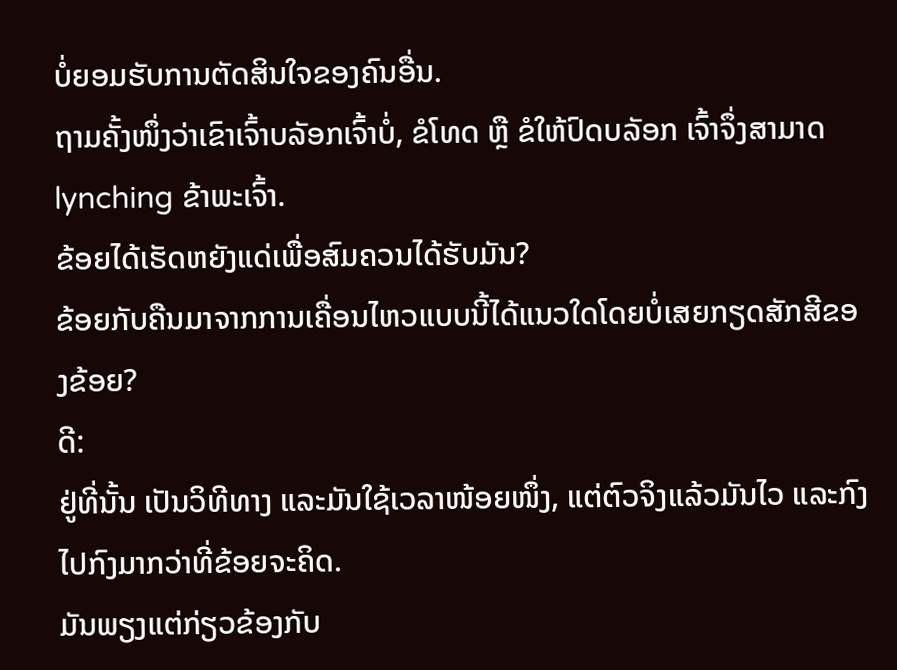ບໍ່ຍອມຮັບການຕັດສິນໃຈຂອງຄົນອື່ນ.
ຖາມຄັ້ງໜຶ່ງວ່າເຂົາເຈົ້າບລັອກເຈົ້າບໍ່, ຂໍໂທດ ຫຼື ຂໍໃຫ້ປົດບລັອກ ເຈົ້າຈຶ່ງສາມາດlynching ຂ້າພະເຈົ້າ.
ຂ້ອຍໄດ້ເຮັດຫຍັງແດ່ເພື່ອສົມຄວນໄດ້ຮັບມັນ?
ຂ້ອຍກັບຄືນມາຈາກການເຄື່ອນໄຫວແບບນີ້ໄດ້ແນວໃດໂດຍບໍ່ເສຍກຽດສັກສີຂອງຂ້ອຍ?
ດີ:
ຢູ່ທີ່ນັ້ນ ເປັນວິທີທາງ ແລະມັນໃຊ້ເວລາໜ້ອຍໜຶ່ງ, ແຕ່ຕົວຈິງແລ້ວມັນໄວ ແລະກົງໄປກົງມາກວ່າທີ່ຂ້ອຍຈະຄິດ.
ມັນພຽງແຕ່ກ່ຽວຂ້ອງກັບ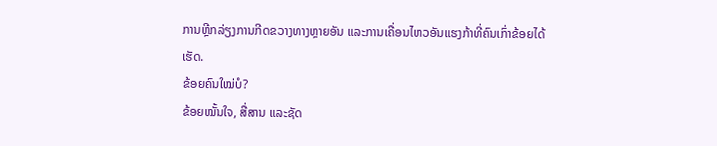ການຫຼີກລ່ຽງການກີດຂວາງທາງຫຼາຍອັນ ແລະການເຄື່ອນໄຫວອັນແຮງກ້າທີ່ຄົນເກົ່າຂ້ອຍໄດ້ເຮັດ.
ຂ້ອຍຄົນໃໝ່ບໍ?
ຂ້ອຍໝັ້ນໃຈ, ສື່ສານ ແລະຊັດ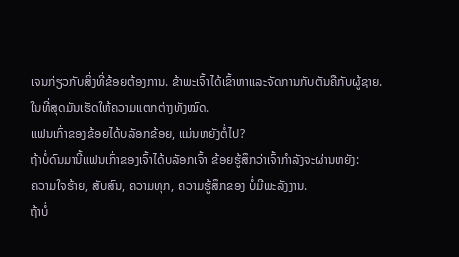ເຈນກ່ຽວກັບສິ່ງທີ່ຂ້ອຍຕ້ອງການ. ຂ້າພະເຈົ້າໄດ້ເຂົ້າຫາແລະຈັດການກັບຕັນຄືກັບຜູ້ຊາຍ.
ໃນທີ່ສຸດມັນເຮັດໃຫ້ຄວາມແຕກຕ່າງທັງໝົດ.
ແຟນເກົ່າຂອງຂ້ອຍໄດ້ບລັອກຂ້ອຍ, ແມ່ນຫຍັງຕໍ່ໄປ?
ຖ້າບໍ່ດົນມານີ້ແຟນເກົ່າຂອງເຈົ້າໄດ້ບລັອກເຈົ້າ ຂ້ອຍຮູ້ສຶກວ່າເຈົ້າກໍາລັງຈະຜ່ານຫຍັງ:
ຄວາມໃຈຮ້າຍ, ສັບສົນ, ຄວາມທຸກ, ຄວາມຮູ້ສຶກຂອງ ບໍ່ມີພະລັງງານ.
ຖ້າບໍ່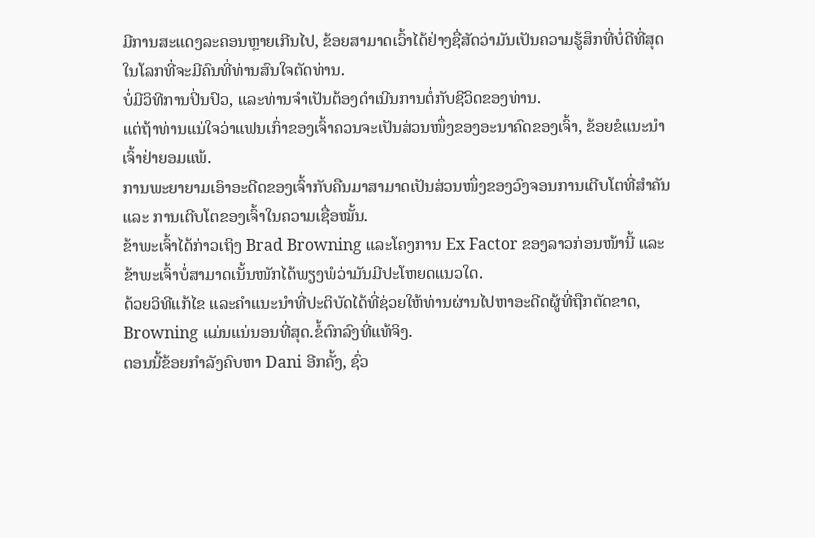ມີການສະແດງລະຄອນຫຼາຍເກີນໄປ, ຂ້ອຍສາມາດເວົ້າໄດ້ຢ່າງຊື່ສັດວ່າມັນເປັນຄວາມຮູ້ສຶກທີ່ບໍ່ດີທີ່ສຸດໃນໂລກທີ່ຈະມີຄົນທີ່ທ່ານສົນໃຈຕັດທ່ານ.
ບໍ່ມີວິທີການປິ່ນປົວ, ແລະທ່ານຈໍາເປັນຕ້ອງດໍາເນີນການຕໍ່ກັບຊີວິດຂອງທ່ານ.
ແຕ່ຖ້າທ່ານແນ່ໃຈວ່າແຟນເກົ່າຂອງເຈົ້າຄວນຈະເປັນສ່ວນໜຶ່ງຂອງອະນາຄົດຂອງເຈົ້າ, ຂ້ອຍຂໍແນະນຳເຈົ້າຢ່າຍອມແພ້.
ການພະຍາຍາມເອົາອະດີດຂອງເຈົ້າກັບຄືນມາສາມາດເປັນສ່ວນໜຶ່ງຂອງວົງຈອນການເຕີບໂຕທີ່ສຳຄັນ ແລະ ການເຕີບໂຕຂອງເຈົ້າໃນຄວາມເຊື່ອໝັ້ນ.
ຂ້າພະເຈົ້າໄດ້ກ່າວເຖິງ Brad Browning ແລະໂຄງການ Ex Factor ຂອງລາວກ່ອນໜ້ານີ້ ແລະຂ້າພະເຈົ້າບໍ່ສາມາດເນັ້ນໜັກໄດ້ພຽງພໍວ່າມັນມີປະໂຫຍດແນວໃດ.
ດ້ວຍວິທີແກ້ໄຂ ແລະຄຳແນະນຳທີ່ປະຕິບັດໄດ້ທີ່ຊ່ວຍໃຫ້ທ່ານຜ່ານໄປຫາອະດີດຜູ້ທີ່ຖືກຕັດຂາດ, Browning ແມ່ນແນ່ນອນທີ່ສຸດ.ຂໍ້ຕົກລົງທີ່ແທ້ຈິງ.
ຕອນນີ້ຂ້ອຍກຳລັງຄົບຫາ Dani ອີກຄັ້ງ, ຊົ່ວ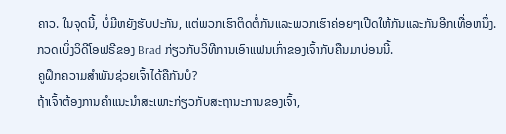ຄາວ. ໃນຈຸດນີ້, ບໍ່ມີຫຍັງຮັບປະກັນ, ແຕ່ພວກເຮົາຕິດຕໍ່ກັນແລະພວກເຮົາຄ່ອຍໆເປີດໃຫ້ກັນແລະກັນອີກເທື່ອຫນຶ່ງ.
ກວດເບິ່ງວິດີໂອຟຣີຂອງ Brad ກ່ຽວກັບວິທີການເອົາແຟນເກົ່າຂອງເຈົ້າກັບຄືນມາບ່ອນນີ້.
ຄູຝຶກຄວາມສຳພັນຊ່ວຍເຈົ້າໄດ້ຄືກັນບໍ?
ຖ້າເຈົ້າຕ້ອງການຄຳແນະນຳສະເພາະກ່ຽວກັບສະຖານະການຂອງເຈົ້າ,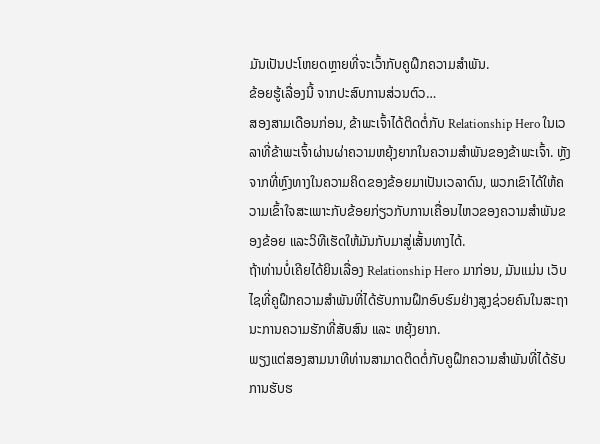ມັນເປັນປະໂຫຍດຫຼາຍທີ່ຈະເວົ້າກັບຄູຝຶກຄວາມສຳພັນ.
ຂ້ອຍຮູ້ເລື່ອງນີ້ ຈາກປະສົບການສ່ວນຕົວ…
ສອງສາມເດືອນກ່ອນ, ຂ້າພະເຈົ້າໄດ້ຕິດຕໍ່ກັບ Relationship Hero ໃນເວລາທີ່ຂ້າພະເຈົ້າຜ່ານຜ່າຄວາມຫຍຸ້ງຍາກໃນຄວາມສຳພັນຂອງຂ້າພະເຈົ້າ. ຫຼັງຈາກທີ່ຫຼົງທາງໃນຄວາມຄິດຂອງຂ້ອຍມາເປັນເວລາດົນ, ພວກເຂົາໄດ້ໃຫ້ຄວາມເຂົ້າໃຈສະເພາະກັບຂ້ອຍກ່ຽວກັບການເຄື່ອນໄຫວຂອງຄວາມສຳພັນຂອງຂ້ອຍ ແລະວິທີເຮັດໃຫ້ມັນກັບມາສູ່ເສັ້ນທາງໄດ້.
ຖ້າທ່ານບໍ່ເຄີຍໄດ້ຍິນເລື່ອງ Relationship Hero ມາກ່ອນ, ມັນແມ່ນ ເວັບໄຊທີ່ຄູຝຶກຄວາມສຳພັນທີ່ໄດ້ຮັບການຝຶກອົບຮົມຢ່າງສູງຊ່ວຍຄົນໃນສະຖານະການຄວາມຮັກທີ່ສັບສົນ ແລະ ຫຍຸ້ງຍາກ.
ພຽງແຕ່ສອງສາມນາທີທ່ານສາມາດຕິດຕໍ່ກັບຄູຝຶກຄວາມສຳພັນທີ່ໄດ້ຮັບການຮັບຮ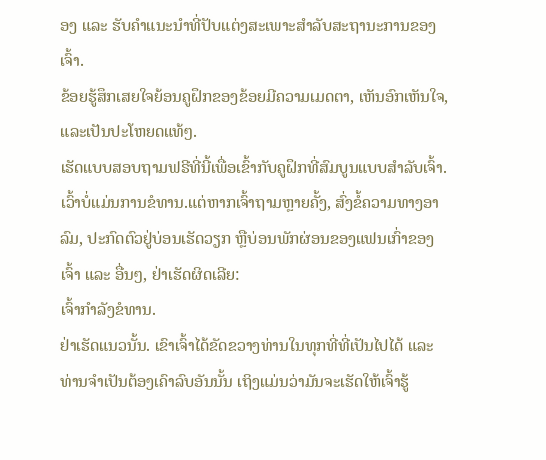ອງ ແລະ ຮັບຄຳແນະນຳທີ່ປັບແຕ່ງສະເພາະສຳລັບສະຖານະການຂອງເຈົ້າ.
ຂ້ອຍຮູ້ສຶກເສຍໃຈຍ້ອນຄູຝຶກຂອງຂ້ອຍມີຄວາມເມດຕາ, ເຫັນອົກເຫັນໃຈ, ແລະເປັນປະໂຫຍດແທ້ໆ.
ເຮັດແບບສອບຖາມຟຣີທີ່ນີ້ເພື່ອເຂົ້າກັບຄູຝຶກທີ່ສົມບູນແບບສຳລັບເຈົ້າ.
ເວົ້າບໍ່ແມ່ນການຂໍທານ.ແຕ່ຫາກເຈົ້າຖາມຫຼາຍຄັ້ງ, ສົ່ງຂໍ້ຄວາມທາງອາລົມ, ປະກົດຕົວຢູ່ບ່ອນເຮັດວຽກ ຫຼືບ່ອນພັກຜ່ອນຂອງແຟນເກົ່າຂອງເຈົ້າ ແລະ ອື່ນໆ, ຢ່າເຮັດຜິດເລີຍ:
ເຈົ້າກຳລັງຂໍທານ.
ຢ່າເຮັດແນວນັ້ນ. ເຂົາເຈົ້າໄດ້ຂັດຂວາງທ່ານໃນທຸກທີ່ທີ່ເປັນໄປໄດ້ ແລະທ່ານຈໍາເປັນຕ້ອງເຄົາລົບອັນນັ້ນ ເຖິງແມ່ນວ່າມັນຈະເຮັດໃຫ້ເຈົ້າຮູ້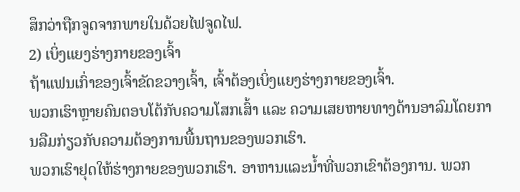ສຶກວ່າຖືກຈູດຈາກພາຍໃນດ້ວຍໄຟຈູດໄຟ.
2) ເບິ່ງແຍງຮ່າງກາຍຂອງເຈົ້າ
ຖ້າແຟນເກົ່າຂອງເຈົ້າຂັດຂວາງເຈົ້າ, ເຈົ້າຕ້ອງເບິ່ງແຍງຮ່າງກາຍຂອງເຈົ້າ.
ພວກເຮົາຫຼາຍຄົນຕອບໂຕ້ກັບຄວາມໂສກເສົ້າ ແລະ ຄວາມເສຍຫາຍທາງດ້ານອາລົມໂດຍການລືມກ່ຽວກັບຄວາມຕ້ອງການພື້ນຖານຂອງພວກເຮົາ.
ພວກເຮົາຢຸດໃຫ້ຮ່າງກາຍຂອງພວກເຮົາ. ອາຫານແລະນ້ຳທີ່ພວກເຂົາຕ້ອງການ. ພວກ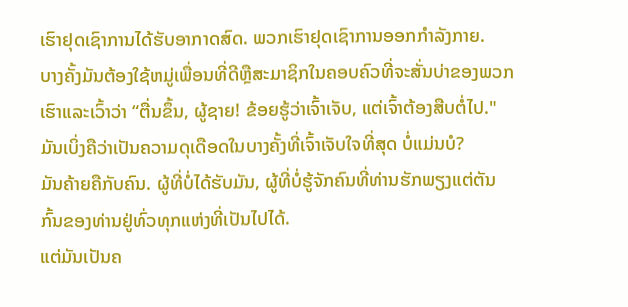ເຮົາຢຸດເຊົາການໄດ້ຮັບອາກາດສົດ. ພວກເຮົາຢຸດເຊົາການອອກກໍາລັງກາຍ.
ບາງຄັ້ງມັນຕ້ອງໃຊ້ຫມູ່ເພື່ອນທີ່ດີຫຼືສະມາຊິກໃນຄອບຄົວທີ່ຈະສັ່ນບ່າຂອງພວກເຮົາແລະເວົ້າວ່າ “ຕື່ນຂຶ້ນ, ຜູ້ຊາຍ! ຂ້ອຍຮູ້ວ່າເຈົ້າເຈັບ, ແຕ່ເຈົ້າຕ້ອງສືບຕໍ່ໄປ."
ມັນເບິ່ງຄືວ່າເປັນຄວາມດຸເດືອດໃນບາງຄັ້ງທີ່ເຈົ້າເຈັບໃຈທີ່ສຸດ ບໍ່ແມ່ນບໍ?
ມັນຄ້າຍຄືກັບຄົນ. ຜູ້ທີ່ບໍ່ໄດ້ຮັບມັນ, ຜູ້ທີ່ບໍ່ຮູ້ຈັກຄົນທີ່ທ່ານຮັກພຽງແຕ່ຕັນກົ້ນຂອງທ່ານຢູ່ທົ່ວທຸກແຫ່ງທີ່ເປັນໄປໄດ້.
ແຕ່ມັນເປັນຄ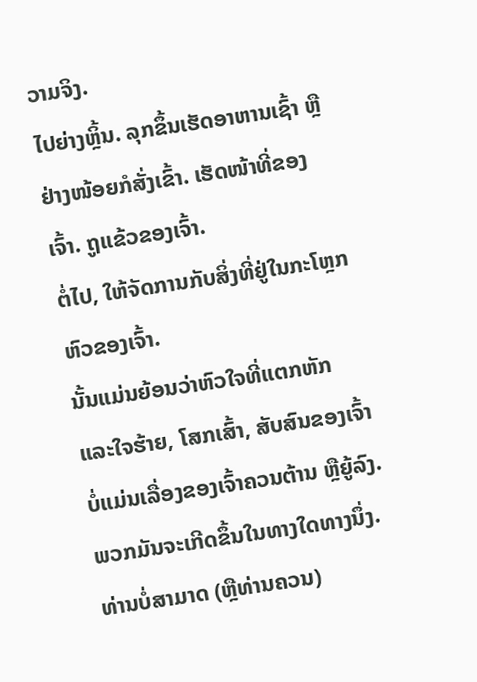ວາມຈິງ.
ໄປຍ່າງຫຼິ້ນ. ລຸກຂຶ້ນເຮັດອາຫານເຊົ້າ ຫຼືຢ່າງໜ້ອຍກໍສັ່ງເຂົ້າ. ເຮັດໜ້າທີ່ຂອງເຈົ້າ. ຖູແຂ້ວຂອງເຈົ້າ.
ຕໍ່ໄປ, ໃຫ້ຈັດການກັບສິ່ງທີ່ຢູ່ໃນກະໂຫຼກຫົວຂອງເຈົ້າ.
ນັ້ນແມ່ນຍ້ອນວ່າຫົວໃຈທີ່ແຕກຫັກ ແລະໃຈຮ້າຍ, ໂສກເສົ້າ, ສັບສົນຂອງເຈົ້າບໍ່ແມ່ນເລື່ອງຂອງເຈົ້າຄວນຕ້ານ ຫຼືຍູ້ລົງ.
ພວກມັນຈະເກີດຂຶ້ນໃນທາງໃດທາງນຶ່ງ. ທ່ານບໍ່ສາມາດ (ຫຼືທ່ານຄວນ)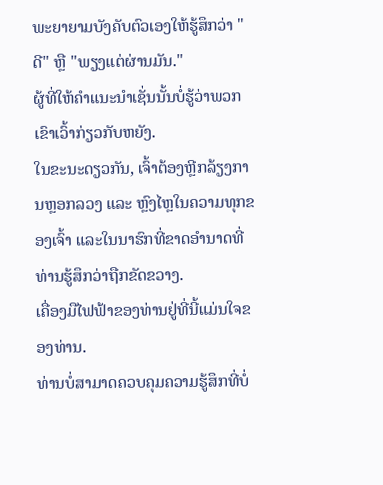ພະຍາຍາມບັງຄັບຕົວເອງໃຫ້ຮູ້ສຶກວ່າ "ດີ" ຫຼື "ພຽງແຕ່ຜ່ານມັນ."
ຜູ້ທີ່ໃຫ້ຄໍາແນະນໍາເຊັ່ນນັ້ນບໍ່ຮູ້ວ່າພວກເຂົາເວົ້າກ່ຽວກັບຫຍັງ.
ໃນຂະນະດຽວກັນ, ເຈົ້າຕ້ອງຫຼີກລ້ຽງການຫຼອກລວງ ແລະ ຫຼົງໄຫຼໃນຄວາມທຸກຂອງເຈົ້າ ແລະໃນນາຮົກທີ່ຂາດອຳນາດທີ່ທ່ານຮູ້ສຶກວ່າຖືກຂັດຂວາງ.
ເຄື່ອງມືໄຟຟ້າຂອງທ່ານຢູ່ທີ່ນີ້ແມ່ນໃຈຂອງທ່ານ.
ທ່ານບໍ່ສາມາດຄວບຄຸມຄວາມຮູ້ສຶກທີ່ບໍ່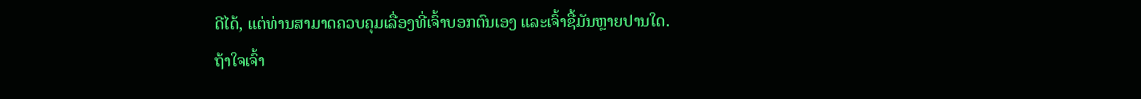ດີໄດ້, ແຕ່ທ່ານສາມາດຄວບຄຸມເລື່ອງທີ່ເຈົ້າບອກຕົນເອງ ແລະເຈົ້າຊື້ມັນຫຼາຍປານໃດ.
ຖ້າໃຈເຈົ້າ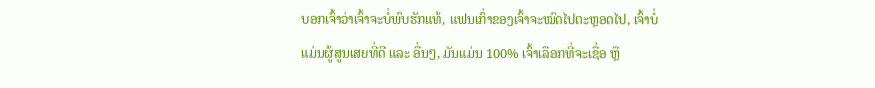ບອກເຈົ້າວ່າເຈົ້າຈະບໍ່ພົບຮັກແທ້, ແຟນເກົ່າຂອງເຈົ້າຈະໝົດໄປຕະຫຼອດໄປ, ເຈົ້າບໍ່ແມ່ນຜູ້ສູນເສຍທີ່ດີ ແລະ ອື່ນໆ, ມັນແມ່ນ 100% ເຈົ້າເລືອກທີ່ຈະເຊື່ອ ຫຼື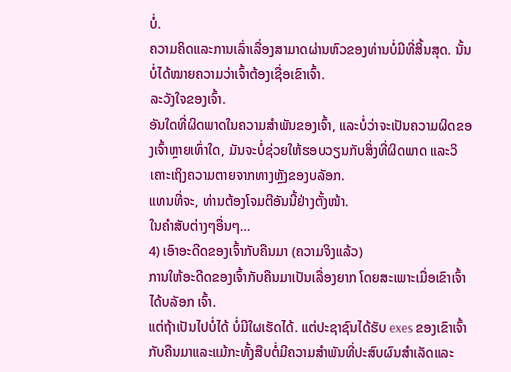ບໍ່.
ຄວາມຄິດແລະການເລົ່າເລື່ອງສາມາດຜ່ານຫົວຂອງທ່ານບໍ່ມີທີ່ສິ້ນສຸດ. ນັ້ນບໍ່ໄດ້ໝາຍຄວາມວ່າເຈົ້າຕ້ອງເຊື່ອເຂົາເຈົ້າ.
ລະວັງໃຈຂອງເຈົ້າ.
ອັນໃດທີ່ຜິດພາດໃນຄວາມສຳພັນຂອງເຈົ້າ, ແລະບໍ່ວ່າຈະເປັນຄວາມຜິດຂອງເຈົ້າຫຼາຍເທົ່າໃດ, ມັນຈະບໍ່ຊ່ວຍໃຫ້ຮອບວຽນກັບສິ່ງທີ່ຜິດພາດ ແລະວິເຄາະເຖິງຄວາມຕາຍຈາກທາງຫຼັງຂອງບລັອກ.
ແທນທີ່ຈະ, ທ່ານຕ້ອງໂຈມຕີອັນນີ້ຢ່າງຕັ້ງໜ້າ.
ໃນຄໍາສັບຕ່າງໆອື່ນໆ…
4) ເອົາອະດີດຂອງເຈົ້າກັບຄືນມາ (ຄວາມຈິງແລ້ວ)
ການໃຫ້ອະດີດຂອງເຈົ້າກັບຄືນມາເປັນເລື່ອງຍາກ ໂດຍສະເພາະເມື່ອເຂົາເຈົ້າໄດ້ບລັອກ ເຈົ້າ.
ແຕ່ຖ້າເປັນໄປບໍ່ໄດ້ ບໍ່ມີໃຜເຮັດໄດ້. ແຕ່ປະຊາຊົນໄດ້ຮັບ exes ຂອງເຂົາເຈົ້າກັບຄືນມາແລະແມ້ກະທັ້ງສືບຕໍ່ມີຄວາມສໍາພັນທີ່ປະສົບຜົນສໍາເລັດແລະ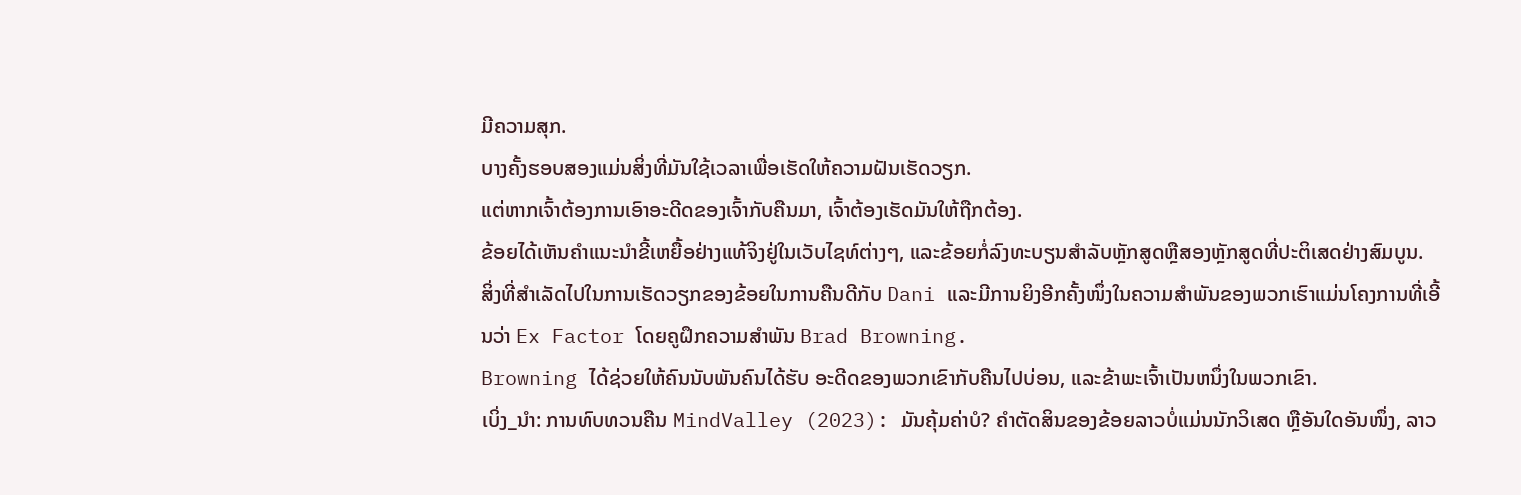ມີຄວາມສຸກ.
ບາງຄັ້ງຮອບສອງແມ່ນສິ່ງທີ່ມັນໃຊ້ເວລາເພື່ອເຮັດໃຫ້ຄວາມຝັນເຮັດວຽກ.
ແຕ່ຫາກເຈົ້າຕ້ອງການເອົາອະດີດຂອງເຈົ້າກັບຄືນມາ, ເຈົ້າຕ້ອງເຮັດມັນໃຫ້ຖືກຕ້ອງ.
ຂ້ອຍໄດ້ເຫັນຄໍາແນະນໍາຂີ້ເຫຍື້ອຢ່າງແທ້ຈິງຢູ່ໃນເວັບໄຊທ໌ຕ່າງໆ, ແລະຂ້ອຍກໍ່ລົງທະບຽນສໍາລັບຫຼັກສູດຫຼືສອງຫຼັກສູດທີ່ປະຕິເສດຢ່າງສົມບູນ.
ສິ່ງທີ່ສຳເລັດໄປໃນການເຮັດວຽກຂອງຂ້ອຍໃນການຄືນດີກັບ Dani ແລະມີການຍິງອີກຄັ້ງໜຶ່ງໃນຄວາມສຳພັນຂອງພວກເຮົາແມ່ນໂຄງການທີ່ເອີ້ນວ່າ Ex Factor ໂດຍຄູຝຶກຄວາມສຳພັນ Brad Browning.
Browning ໄດ້ຊ່ວຍໃຫ້ຄົນນັບພັນຄົນໄດ້ຮັບ ອະດີດຂອງພວກເຂົາກັບຄືນໄປບ່ອນ, ແລະຂ້າພະເຈົ້າເປັນຫນຶ່ງໃນພວກເຂົາ.
ເບິ່ງ_ນຳ: ການທົບທວນຄືນ MindValley (2023): ມັນຄຸ້ມຄ່າບໍ? ຄໍາຕັດສິນຂອງຂ້ອຍລາວບໍ່ແມ່ນນັກວິເສດ ຫຼືອັນໃດອັນໜຶ່ງ, ລາວ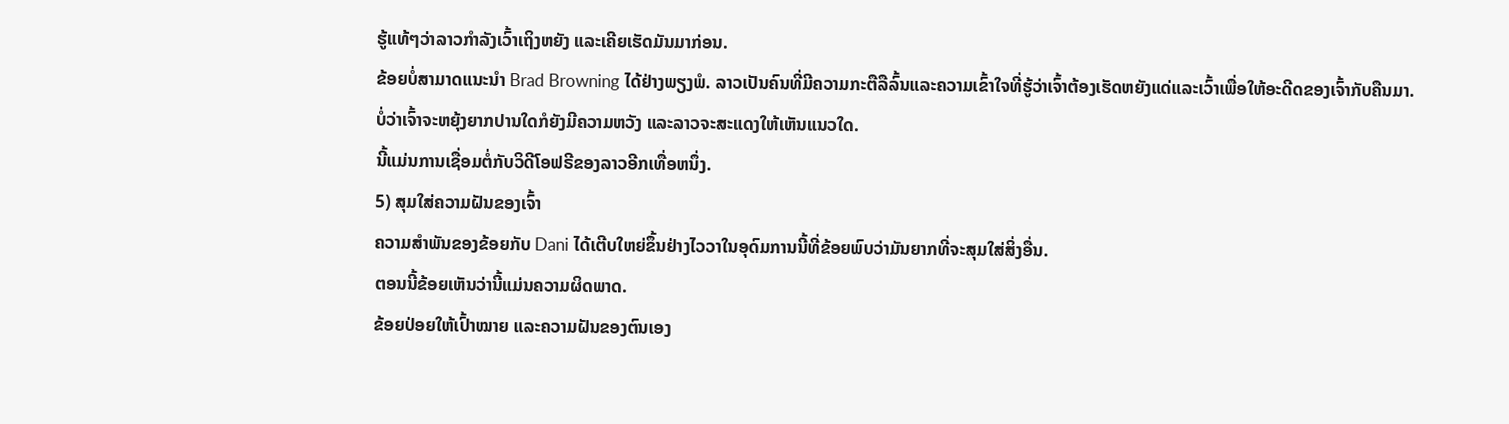ຮູ້ແທ້ໆວ່າລາວກຳລັງເວົ້າເຖິງຫຍັງ ແລະເຄີຍເຮັດມັນມາກ່ອນ.
ຂ້ອຍບໍ່ສາມາດແນະນຳ Brad Browning ໄດ້ຢ່າງພຽງພໍ. ລາວເປັນຄົນທີ່ມີຄວາມກະຕືລືລົ້ນແລະຄວາມເຂົ້າໃຈທີ່ຮູ້ວ່າເຈົ້າຕ້ອງເຮັດຫຍັງແດ່ແລະເວົ້າເພື່ອໃຫ້ອະດີດຂອງເຈົ້າກັບຄືນມາ.
ບໍ່ວ່າເຈົ້າຈະຫຍຸ້ງຍາກປານໃດກໍຍັງມີຄວາມຫວັງ ແລະລາວຈະສະແດງໃຫ້ເຫັນແນວໃດ.
ນີ້ແມ່ນການເຊື່ອມຕໍ່ກັບວິດີໂອຟຣີຂອງລາວອີກເທື່ອຫນຶ່ງ.
5) ສຸມໃສ່ຄວາມຝັນຂອງເຈົ້າ
ຄວາມສຳພັນຂອງຂ້ອຍກັບ Dani ໄດ້ເຕີບໃຫຍ່ຂຶ້ນຢ່າງໄວວາໃນອຸດົມການນີ້ທີ່ຂ້ອຍພົບວ່າມັນຍາກທີ່ຈະສຸມໃສ່ສິ່ງອື່ນ.
ຕອນນີ້ຂ້ອຍເຫັນວ່ານີ້ແມ່ນຄວາມຜິດພາດ.
ຂ້ອຍປ່ອຍໃຫ້ເປົ້າໝາຍ ແລະຄວາມຝັນຂອງຕົນເອງ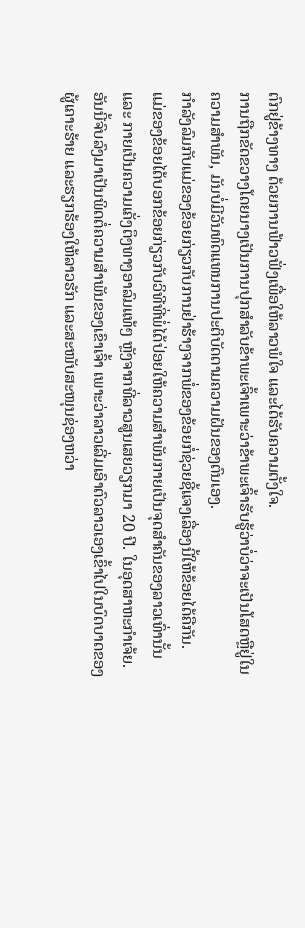ຕົກຢູ່ຂ້າງທາງ ດ້ວຍການຟ້າວຟັ່ງເພື່ອໃຫ້ລາວພໍໃຈ ແລະໄດ້ຮັບຄວາມຕັ້ງໃຈ.
ການຖືກຂັດຂວາງໂດຍນາງເປັນການປຸກສໍາລັບຂ້າພະເຈົ້າເພາະວ່າຂ້າພະເຈົ້າຮັບຮູ້ວ່າບໍ່ວ່າຈະເປັນໂສດຫຼືຢູ່ໃນຄວາມສຳພັນ, ມັນບໍ່ມີວັນທົດແທນການປະຕິບັດຕາມຄວາມຝັນຂອງຕົນເອງ.
ກຳລັງລົມກັບແມ່ຂອງຂ້ອຍກ່ຽວກັບການຢ່າຮ້າງຈາກພໍ່ຂອງຂ້ອຍກໍ່ຊ່ວຍຊີ້ແຈງເລື່ອງນີ້ໃຫ້ຂ້ອຍໄດ້ຄືກັນ.
ແມ່ຂອງຂ້ອຍໄດ້ບອກຂ້ອຍກ່ຽວກັບວິທີທີ່ພໍ່ໄດ້ປ່ອຍໃຫ້ຄວາມສຳພັນກາຍເປັນຈຸດສຳຄັນຂອງລາວເທົ່ານັ້ນ ແລະ ກາຍເປັນຄວາມເຄັ່ງຕຶງທາງອາລົມແທ້ໆ ຫຼັງຈາກທີ່ລາວສູນເສຍວຽກມາ 20 ປີ. ໃນອຸດສາຫະກໍາເຈ້ຍ.
ອັນນີ້ຈົບລົງມາເປັນພິດຕໍ່ຄວາມສຳພັນຂອງເຂົາເຈົ້າ ເພາະວ່າລາວເລີ່ມເອົາຕົວລາວເອງເຂົ້າໄປໃນບົດບາດຂອງຜູ້ເຄາະຮ້າຍ ແລະຮຽກຮ້ອງໃຫ້ລາວຮັກ ແລະສະໜັບສະໜຸນຊ່ອງຫວ່າ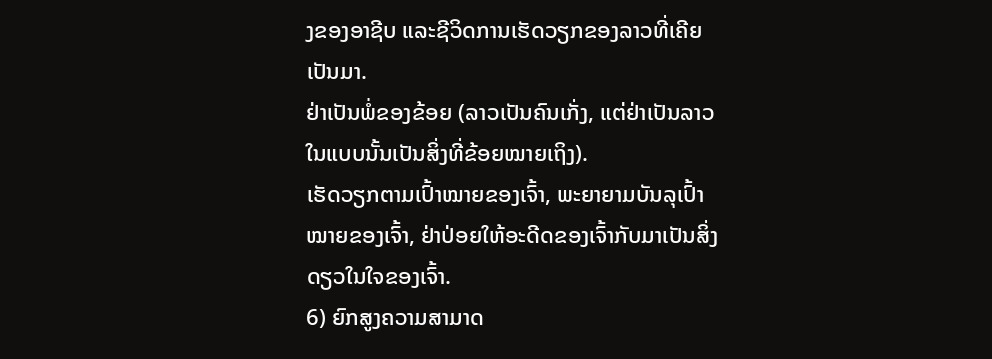ງຂອງອາຊີບ ແລະຊີວິດການເຮັດວຽກຂອງລາວທີ່ເຄີຍເປັນມາ.
ຢ່າເປັນພໍ່ຂອງຂ້ອຍ (ລາວເປັນຄົນເກັ່ງ, ແຕ່ຢ່າເປັນລາວໃນແບບນັ້ນເປັນສິ່ງທີ່ຂ້ອຍໝາຍເຖິງ).
ເຮັດວຽກຕາມເປົ້າໝາຍຂອງເຈົ້າ, ພະຍາຍາມບັນລຸເປົ້າໝາຍຂອງເຈົ້າ, ຢ່າປ່ອຍໃຫ້ອະດີດຂອງເຈົ້າກັບມາເປັນສິ່ງດຽວໃນໃຈຂອງເຈົ້າ.
6) ຍົກສູງຄວາມສາມາດ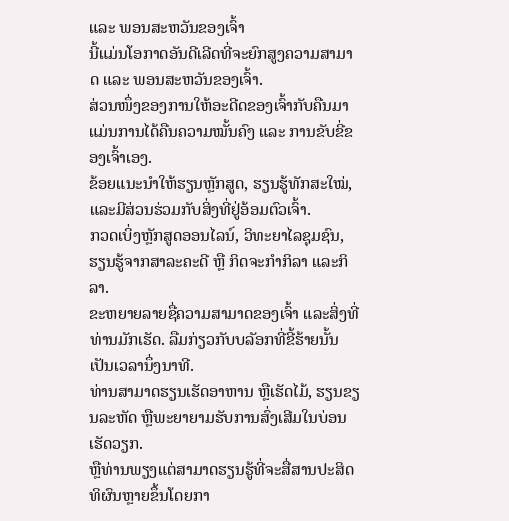ແລະ ພອນສະຫວັນຂອງເຈົ້າ
ນີ້ແມ່ນໂອກາດອັນດີເລີດທີ່ຈະຍົກສູງຄວາມສາມາດ ແລະ ພອນສະຫວັນຂອງເຈົ້າ.
ສ່ວນໜຶ່ງຂອງການໃຫ້ອະດີດຂອງເຈົ້າກັບຄືນມາແມ່ນການໄດ້ຄືນຄວາມໝັ້ນຄົງ ແລະ ການຂັບຂີ່ຂອງເຈົ້າເອງ.
ຂ້ອຍແນະນຳໃຫ້ຮຽນຫຼັກສູດ, ຮຽນຮູ້ທັກສະໃໝ່, ແລະມີສ່ວນຮ່ວມກັບສິ່ງທີ່ຢູ່ອ້ອມຕົວເຈົ້າ.
ກວດເບິ່ງຫຼັກສູດອອນໄລນ໌, ວິທະຍາໄລຊຸມຊົນ, ຮຽນຮູ້ຈາກສາລະຄະດີ ຫຼື ກິດຈະກຳກິລາ ແລະກິລາ.
ຂະຫຍາຍລາຍຊື່ຄວາມສາມາດຂອງເຈົ້າ ແລະສິ່ງທີ່ທ່ານມັກເຮັດ. ລືມກ່ຽວກັບບລັອກທີ່ຂີ້ຮ້າຍນັ້ນເປັນເວລານຶ່ງນາທີ.
ທ່ານສາມາດຮຽນເຮັດອາຫານ ຫຼືເຮັດໄມ້, ຮຽນຂຽນລະຫັດ ຫຼືພະຍາຍາມຮັບການສົ່ງເສີມໃນບ່ອນເຮັດວຽກ.
ຫຼືທ່ານພຽງແຕ່ສາມາດຮຽນຮູ້ທີ່ຈະສື່ສານປະສິດທິຜົນຫຼາຍຂຶ້ນໂດຍກາ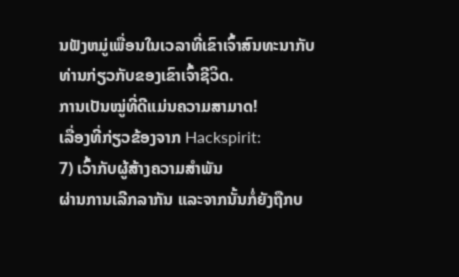ນຟັງຫມູ່ເພື່ອນໃນເວລາທີ່ເຂົາເຈົ້າສົນທະນາກັບທ່ານກ່ຽວກັບຂອງເຂົາເຈົ້າຊີວິດ.
ການເປັນໝູ່ທີ່ດີແມ່ນຄວາມສາມາດ!
ເລື່ອງທີ່ກ່ຽວຂ້ອງຈາກ Hackspirit:
7) ເວົ້າກັບຜູ້ສ້າງຄວາມສໍາພັນ
ຜ່ານການເລີກລາກັນ ແລະຈາກນັ້ນກໍ່ຍັງຖືກບ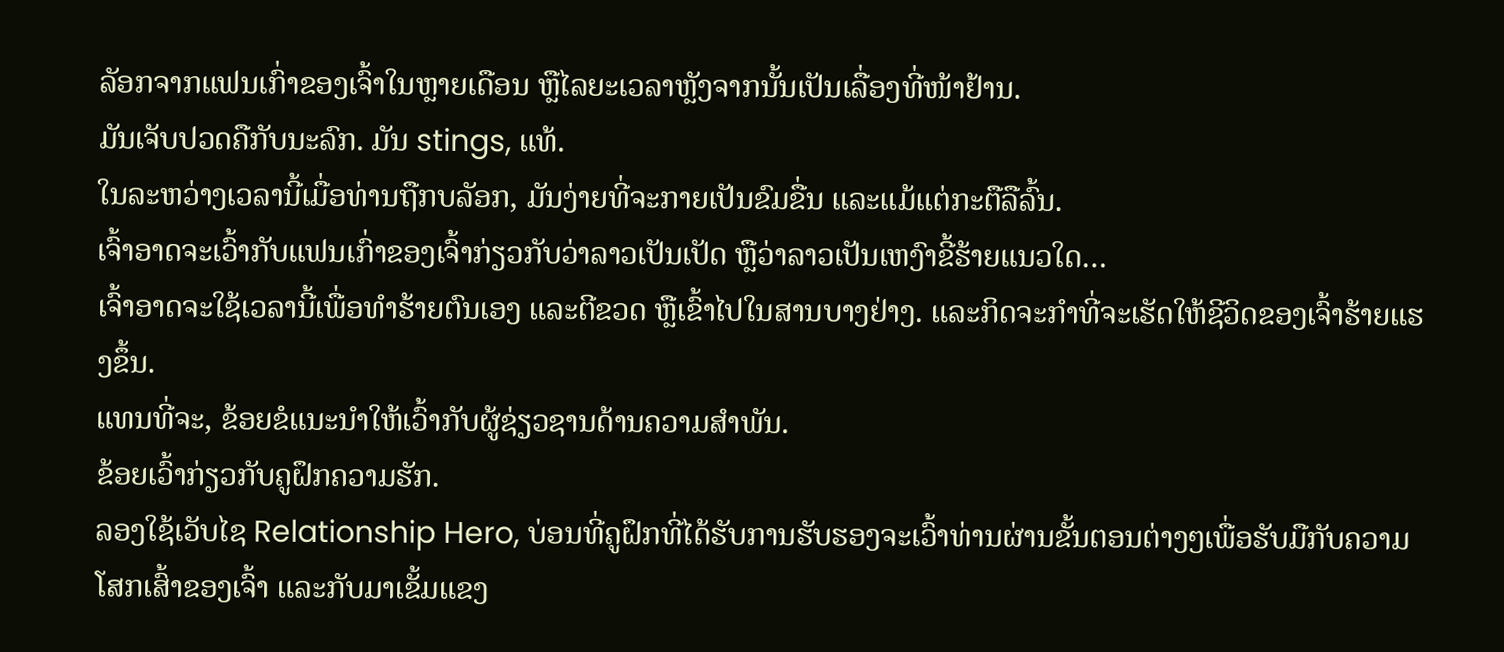ລັອກຈາກແຟນເກົ່າຂອງເຈົ້າໃນຫຼາຍເດືອນ ຫຼືໄລຍະເວລາຫຼັງຈາກນັ້ນເປັນເລື່ອງທີ່ໜ້າຢ້ານ.
ມັນເຈັບປວດຄືກັບນະລົກ. ມັນ stings, ແທ້.
ໃນລະຫວ່າງເວລານີ້ເມື່ອທ່ານຖືກບລັອກ, ມັນງ່າຍທີ່ຈະກາຍເປັນຂົມຂື່ນ ແລະແມ້ແຕ່ກະຕືລືລົ້ນ.
ເຈົ້າອາດຈະເວົ້າກັບແຟນເກົ່າຂອງເຈົ້າກ່ຽວກັບວ່າລາວເປັນເປັດ ຫຼືວ່າລາວເປັນເຫງົາຂີ້ຮ້າຍແນວໃດ…
ເຈົ້າອາດຈະໃຊ້ເວລານີ້ເພື່ອທໍາຮ້າຍຕົນເອງ ແລະຕີຂວດ ຫຼືເຂົ້າໄປໃນສານບາງຢ່າງ. ແລະກິດຈະກໍາທີ່ຈະເຮັດໃຫ້ຊີວິດຂອງເຈົ້າຮ້າຍແຮງຂຶ້ນ.
ແທນທີ່ຈະ, ຂ້ອຍຂໍແນະນໍາໃຫ້ເວົ້າກັບຜູ້ຊ່ຽວຊານດ້ານຄວາມສໍາພັນ.
ຂ້ອຍເວົ້າກ່ຽວກັບຄູຝຶກຄວາມຮັກ.
ລອງໃຊ້ເວັບໄຊ Relationship Hero, ບ່ອນທີ່ຄູຝຶກທີ່ໄດ້ຮັບການຮັບຮອງຈະເວົ້າທ່ານຜ່ານຂັ້ນຕອນຕ່າງໆເພື່ອຮັບມືກັບຄວາມໂສກເສົ້າຂອງເຈົ້າ ແລະກັບມາເຂັ້ມແຂງ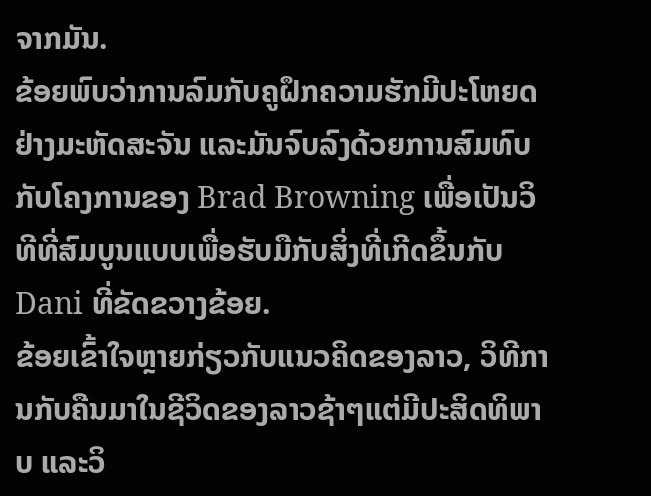ຈາກມັນ.
ຂ້ອຍພົບວ່າການລົມກັບຄູຝຶກຄວາມຮັກມີປະໂຫຍດຢ່າງມະຫັດສະຈັນ ແລະມັນຈົບລົງດ້ວຍການສົມທົບກັບໂຄງການຂອງ Brad Browning ເພື່ອເປັນວິທີທີ່ສົມບູນແບບເພື່ອຮັບມືກັບສິ່ງທີ່ເກີດຂຶ້ນກັບ Dani ທີ່ຂັດຂວາງຂ້ອຍ.
ຂ້ອຍເຂົ້າໃຈຫຼາຍກ່ຽວກັບແນວຄິດຂອງລາວ, ວິທີການກັບຄືນມາໃນຊີວິດຂອງລາວຊ້າໆແຕ່ມີປະສິດທິພາບ ແລະວິ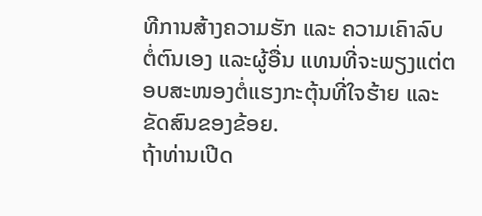ທີການສ້າງຄວາມຮັກ ແລະ ຄວາມເຄົາລົບຕໍ່ຕົນເອງ ແລະຜູ້ອື່ນ ແທນທີ່ຈະພຽງແຕ່ຕອບສະໜອງຕໍ່ແຮງກະຕຸ້ນທີ່ໃຈຮ້າຍ ແລະ ຂັດສົນຂອງຂ້ອຍ.
ຖ້າທ່ານເປີດ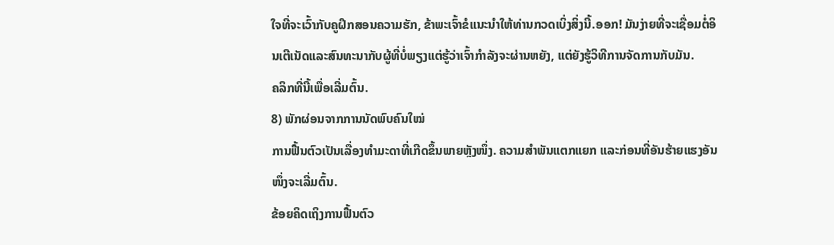ໃຈທີ່ຈະເວົ້າກັບຄູຝຶກສອນຄວາມຮັກ, ຂ້າພະເຈົ້າຂໍແນະນໍາໃຫ້ທ່ານກວດເບິ່ງສິ່ງນີ້.ອອກ! ມັນງ່າຍທີ່ຈະເຊື່ອມຕໍ່ອິນເຕີເນັດແລະສົນທະນາກັບຜູ້ທີ່ບໍ່ພຽງແຕ່ຮູ້ວ່າເຈົ້າກໍາລັງຈະຜ່ານຫຍັງ, ແຕ່ຍັງຮູ້ວິທີການຈັດການກັບມັນ.
ຄລິກທີ່ນີ້ເພື່ອເລີ່ມຕົ້ນ.
8) ພັກຜ່ອນຈາກການນັດພົບຄົນໃໝ່
ການຟື້ນຕົວເປັນເລື່ອງທຳມະດາທີ່ເກີດຂຶ້ນພາຍຫຼັງໜຶ່ງ. ຄວາມສຳພັນແຕກແຍກ ແລະກ່ອນທີ່ອັນຮ້າຍແຮງອັນໜຶ່ງຈະເລີ່ມຕົ້ນ.
ຂ້ອຍຄິດເຖິງການຟື້ນຕົວ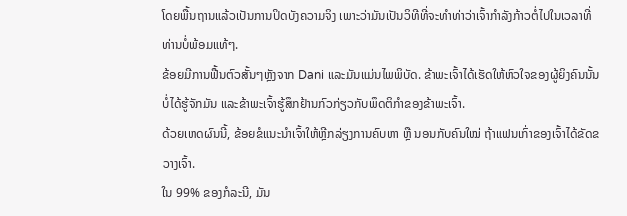ໂດຍພື້ນຖານແລ້ວເປັນການປິດບັງຄວາມຈິງ ເພາະວ່າມັນເປັນວິທີທີ່ຈະທຳທ່າວ່າເຈົ້າກຳລັງກ້າວຕໍ່ໄປໃນເວລາທີ່ທ່ານບໍ່ພ້ອມແທ້ໆ.
ຂ້ອຍມີການຟື້ນຕົວສັ້ນໆຫຼັງຈາກ Dani ແລະມັນແມ່ນໄພພິບັດ. ຂ້າພະເຈົ້າໄດ້ເຮັດໃຫ້ຫົວໃຈຂອງຜູ້ຍິງຄົນນັ້ນບໍ່ໄດ້ຮູ້ຈັກມັນ ແລະຂ້າພະເຈົ້າຮູ້ສຶກຢ້ານກົວກ່ຽວກັບພຶດຕິກຳຂອງຂ້າພະເຈົ້າ.
ດ້ວຍເຫດຜົນນີ້, ຂ້ອຍຂໍແນະນຳເຈົ້າໃຫ້ຫຼີກລ່ຽງການຄົບຫາ ຫຼື ນອນກັບຄົນໃໝ່ ຖ້າແຟນເກົ່າຂອງເຈົ້າໄດ້ຂັດຂວາງເຈົ້າ.
ໃນ 99% ຂອງກໍລະນີ, ມັນ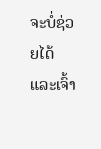ຈະບໍ່ຊ່ວຍໄດ້ ແລະເຈົ້າ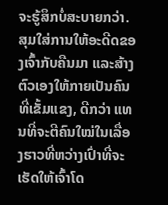ຈະຮູ້ສຶກບໍ່ສະບາຍກວ່າ.
ສຸມໃສ່ການໃຫ້ອະດີດຂອງເຈົ້າກັບຄືນມາ ແລະສ້າງຕົວເອງໃຫ້ກາຍເປັນຄົນທີ່ເຂັ້ມແຂງ, ດີກວ່າ ແທນທີ່ຈະຕີຄົນໃໝ່ໃນເລື່ອງຮາວທີ່ຫວ່າງເປົ່າທີ່ຈະເຮັດໃຫ້ເຈົ້າໂດ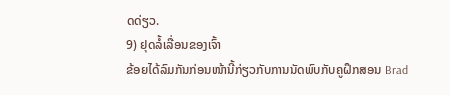ດດ່ຽວ.
9) ຢຸດລໍ້ເລື່ອນຂອງເຈົ້າ
ຂ້ອຍໄດ້ລົມກັນກ່ອນໜ້ານີ້ກ່ຽວກັບການນັດພົບກັບຄູຝຶກສອນ Brad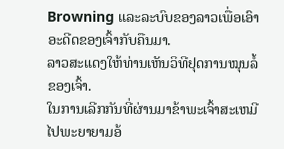Browning ແລະລະບົບຂອງລາວເພື່ອເອົາອະດີດຂອງເຈົ້າກັບຄືນມາ.
ລາວສະແດງໃຫ້ທ່ານເຫັນວິທີຢຸດການໝຸນລໍ້ຂອງເຈົ້າ.
ໃນການເລີກກັນທີ່ຜ່ານມາຂ້າພະເຈົ້າສະເຫມີໄປພະຍາຍາມອ້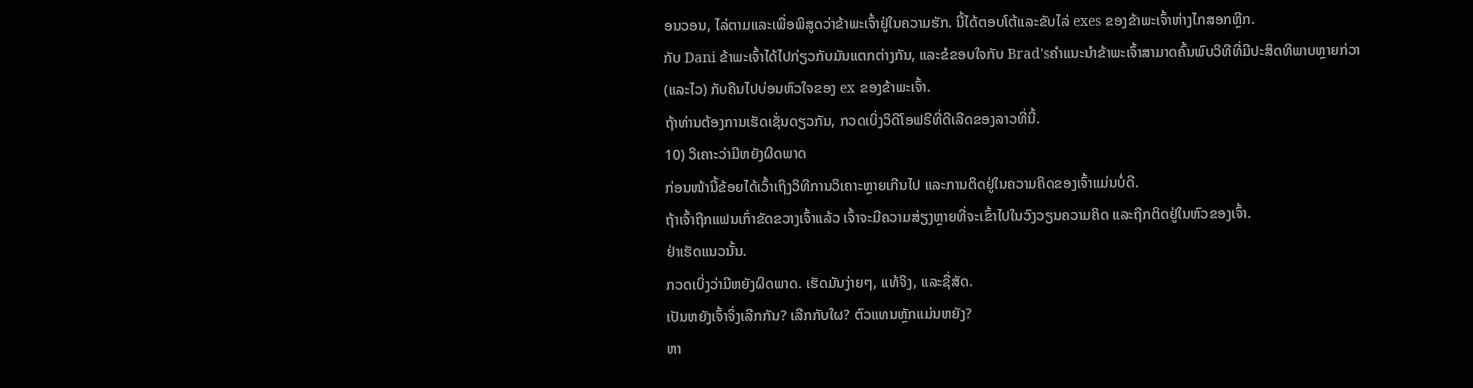ອນວອນ, ໄລ່ຕາມແລະເພື່ອພິສູດວ່າຂ້າພະເຈົ້າຢູ່ໃນຄວາມຮັກ. ນີ້ໄດ້ຕອບໂຕ້ແລະຂັບໄລ່ exes ຂອງຂ້າພະເຈົ້າຫ່າງໄກສອກຫຼີກ.
ກັບ Dani ຂ້າພະເຈົ້າໄດ້ໄປກ່ຽວກັບມັນແຕກຕ່າງກັນ, ແລະຂໍຂອບໃຈກັບ Brad'sຄໍາແນະນໍາຂ້າພະເຈົ້າສາມາດຄົ້ນພົບວິທີທີ່ມີປະສິດທິພາບຫຼາຍກ່ວາ (ແລະໄວ) ກັບຄືນໄປບ່ອນຫົວໃຈຂອງ ex ຂອງຂ້າພະເຈົ້າ.
ຖ້າທ່ານຕ້ອງການເຮັດເຊັ່ນດຽວກັນ, ກວດເບິ່ງວິດີໂອຟຣີທີ່ດີເລີດຂອງລາວທີ່ນີ້.
10) ວິເຄາະວ່າມີຫຍັງຜິດພາດ
ກ່ອນໜ້ານີ້ຂ້ອຍໄດ້ເວົ້າເຖິງວິທີການວິເຄາະຫຼາຍເກີນໄປ ແລະການຕິດຢູ່ໃນຄວາມຄິດຂອງເຈົ້າແມ່ນບໍ່ດີ.
ຖ້າເຈົ້າຖືກແຟນເກົ່າຂັດຂວາງເຈົ້າແລ້ວ ເຈົ້າຈະມີຄວາມສ່ຽງຫຼາຍທີ່ຈະເຂົ້າໄປໃນວົງວຽນຄວາມຄິດ ແລະຖືກຕິດຢູ່ໃນຫົວຂອງເຈົ້າ.
ຢ່າເຮັດແນວນັ້ນ.
ກວດເບິ່ງວ່າມີຫຍັງຜິດພາດ. ເຮັດມັນງ່າຍໆ, ແທ້ຈິງ, ແລະຊື່ສັດ.
ເປັນຫຍັງເຈົ້າຈຶ່ງເລີກກັນ? ເລີກກັບໃຜ? ຕົວແທນຫຼັກແມ່ນຫຍັງ?
ຫາ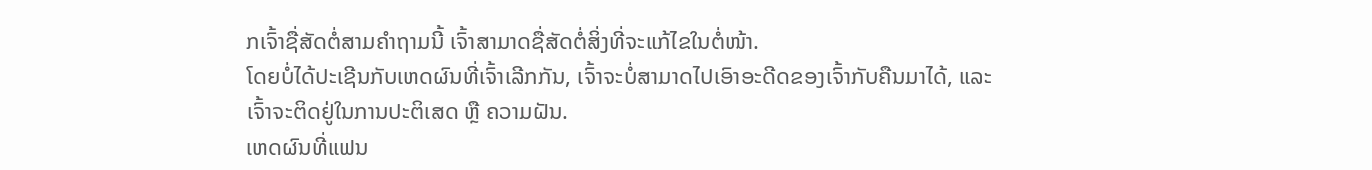ກເຈົ້າຊື່ສັດຕໍ່ສາມຄຳຖາມນີ້ ເຈົ້າສາມາດຊື່ສັດຕໍ່ສິ່ງທີ່ຈະແກ້ໄຂໃນຕໍ່ໜ້າ.
ໂດຍບໍ່ໄດ້ປະເຊີນກັບເຫດຜົນທີ່ເຈົ້າເລີກກັນ, ເຈົ້າຈະບໍ່ສາມາດໄປເອົາອະດີດຂອງເຈົ້າກັບຄືນມາໄດ້, ແລະເຈົ້າຈະຕິດຢູ່ໃນການປະຕິເສດ ຫຼື ຄວາມຝັນ.
ເຫດຜົນທີ່ແຟນ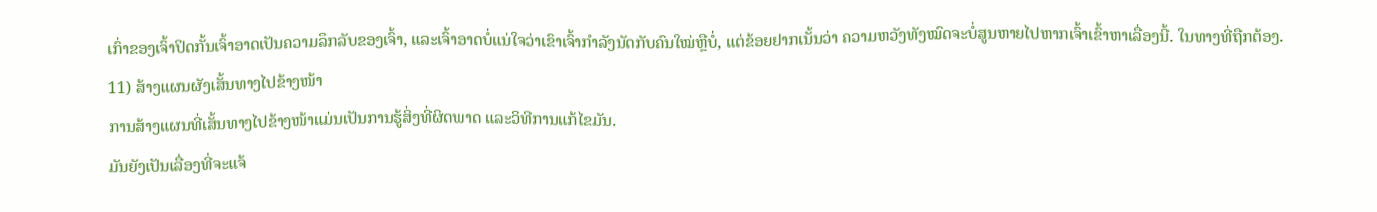ເກົ່າຂອງເຈົ້າປິດກັ້ນເຈົ້າອາດເປັນຄວາມລຶກລັບຂອງເຈົ້າ, ແລະເຈົ້າອາດບໍ່ແນ່ໃຈວ່າເຂົາເຈົ້າກຳລັງນັດກັບຄົນໃໝ່ຫຼືບໍ່, ແຕ່ຂ້ອຍຢາກເນັ້ນວ່າ ຄວາມຫວັງທັງໝົດຈະບໍ່ສູນຫາຍໄປຫາກເຈົ້າເຂົ້າຫາເລື່ອງນີ້. ໃນທາງທີ່ຖືກຕ້ອງ.
11) ສ້າງແຜນຜັງເສັ້ນທາງໄປຂ້າງໜ້າ
ການສ້າງແຜນທີ່ເສັ້ນທາງໄປຂ້າງໜ້າແມ່ນເປັນການຮູ້ສິ່ງທີ່ຜິດພາດ ແລະວິທີການແກ້ໄຂມັນ.
ມັນຍັງເປັນເລື່ອງທີ່ຈະແຈ້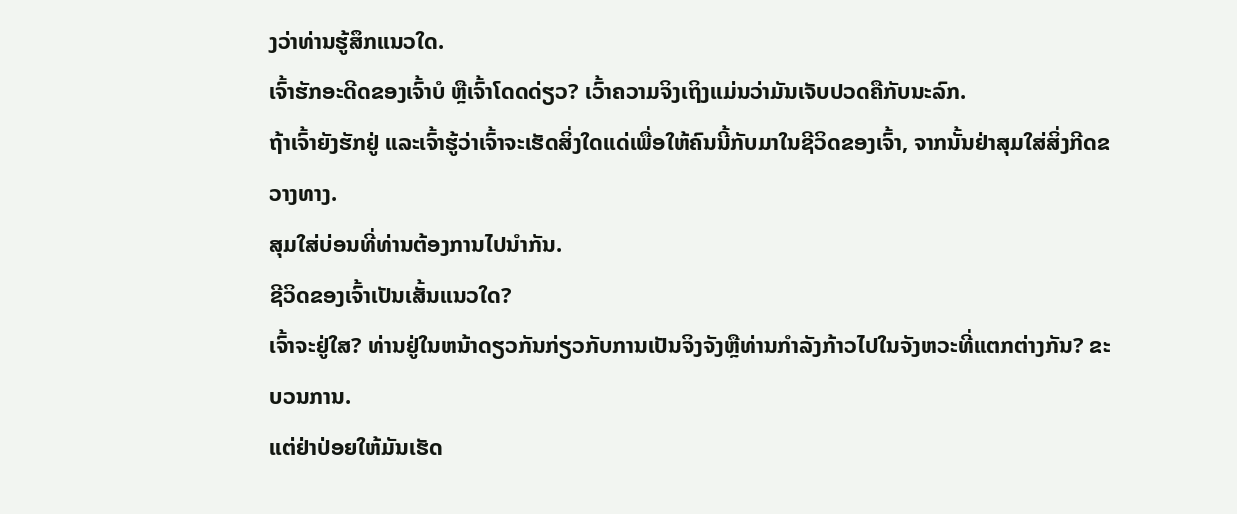ງວ່າທ່ານຮູ້ສຶກແນວໃດ.
ເຈົ້າຮັກອະດີດຂອງເຈົ້າບໍ ຫຼືເຈົ້າໂດດດ່ຽວ? ເວົ້າຄວາມຈິງເຖິງແມ່ນວ່າມັນເຈັບປວດຄືກັບນະລົກ.
ຖ້າເຈົ້າຍັງຮັກຢູ່ ແລະເຈົ້າຮູ້ວ່າເຈົ້າຈະເຮັດສິ່ງໃດແດ່ເພື່ອໃຫ້ຄົນນີ້ກັບມາໃນຊີວິດຂອງເຈົ້າ, ຈາກນັ້ນຢ່າສຸມໃສ່ສິ່ງກີດຂວາງທາງ.
ສຸມໃສ່ບ່ອນທີ່ທ່ານຕ້ອງການໄປນຳກັນ.
ຊີວິດຂອງເຈົ້າເປັນເສັ້ນແນວໃດ?
ເຈົ້າຈະຢູ່ໃສ? ທ່ານຢູ່ໃນຫນ້າດຽວກັນກ່ຽວກັບການເປັນຈິງຈັງຫຼືທ່ານກໍາລັງກ້າວໄປໃນຈັງຫວະທີ່ແຕກຕ່າງກັນ? ຂະບວນການ.
ແຕ່ຢ່າປ່ອຍໃຫ້ມັນເຮັດ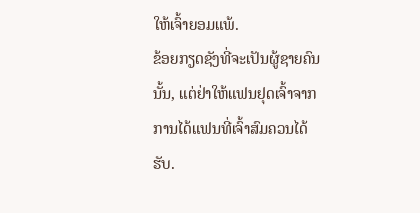ໃຫ້ເຈົ້າຍອມແພ້.
ຂ້ອຍກຽດຊັງທີ່ຈະເປັນຜູ້ຊາຍຄົນນັ້ນ, ແຕ່ຢ່າໃຫ້ແຟນຢຸດເຈົ້າຈາກການໄດ້ແຟນທີ່ເຈົ້າສົມຄວນໄດ້ຮັບ.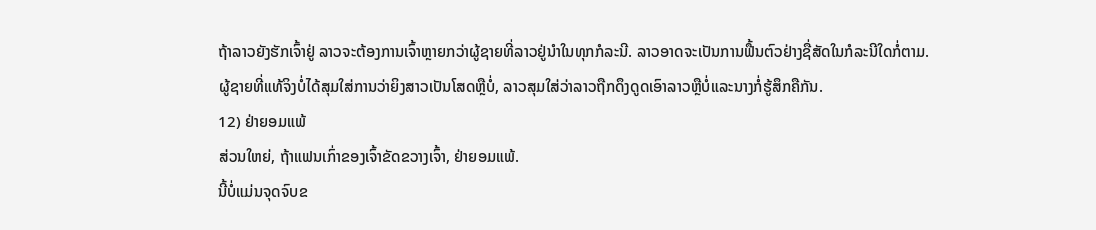ຖ້າລາວຍັງຮັກເຈົ້າຢູ່ ລາວຈະຕ້ອງການເຈົ້າຫຼາຍກວ່າຜູ້ຊາຍທີ່ລາວຢູ່ນຳໃນທຸກກໍລະນີ. ລາວອາດຈະເປັນການຟື້ນຕົວຢ່າງຊື່ສັດໃນກໍລະນີໃດກໍ່ຕາມ.
ຜູ້ຊາຍທີ່ແທ້ຈິງບໍ່ໄດ້ສຸມໃສ່ການວ່າຍິງສາວເປັນໂສດຫຼືບໍ່, ລາວສຸມໃສ່ວ່າລາວຖືກດຶງດູດເອົາລາວຫຼືບໍ່ແລະນາງກໍ່ຮູ້ສຶກຄືກັນ.
12) ຢ່າຍອມແພ້
ສ່ວນໃຫຍ່, ຖ້າແຟນເກົ່າຂອງເຈົ້າຂັດຂວາງເຈົ້າ, ຢ່າຍອມແພ້.
ນີ້ບໍ່ແມ່ນຈຸດຈົບຂ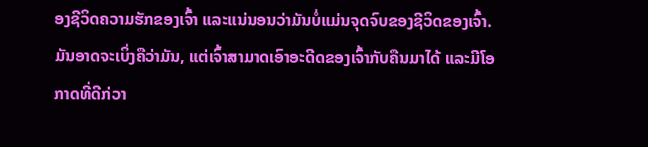ອງຊີວິດຄວາມຮັກຂອງເຈົ້າ ແລະແນ່ນອນວ່າມັນບໍ່ແມ່ນຈຸດຈົບຂອງຊີວິດຂອງເຈົ້າ.
ມັນອາດຈະເບິ່ງຄືວ່າມັນ, ແຕ່ເຈົ້າສາມາດເອົາອະດີດຂອງເຈົ້າກັບຄືນມາໄດ້ ແລະມີໂອກາດທີ່ດີກ່ວາ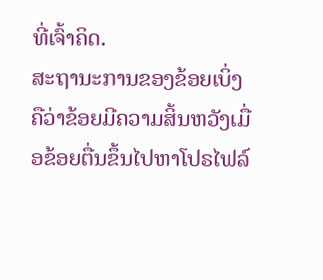ທີ່ເຈົ້າຄິດ.
ສະຖານະການຂອງຂ້ອຍເບິ່ງຄືວ່າຂ້ອຍມີຄວາມສິ້ນຫວັງເມື່ອຂ້ອຍຕື່ນຂຶ້ນໄປຫາໂປຣໄຟລ໌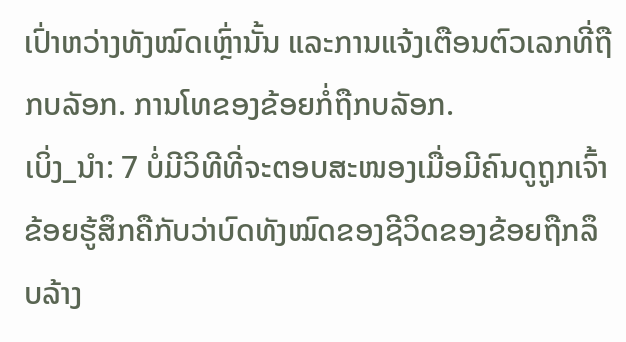ເປົ່າຫວ່າງທັງໝົດເຫຼົ່ານັ້ນ ແລະການແຈ້ງເຕືອນຕົວເລກທີ່ຖືກບລັອກ. ການໂທຂອງຂ້ອຍກໍ່ຖືກບລັອກ.
ເບິ່ງ_ນຳ: 7 ບໍ່ມີວິທີທີ່ຈະຕອບສະໜອງເມື່ອມີຄົນດູຖູກເຈົ້າຂ້ອຍຮູ້ສຶກຄືກັບວ່າບົດທັງໝົດຂອງຊີວິດຂອງຂ້ອຍຖືກລຶບລ້າງ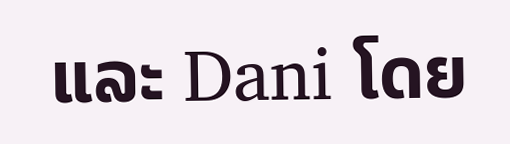ແລະ Dani ໂດຍ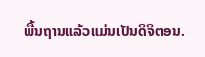ພື້ນຖານແລ້ວແມ່ນເປັນດິຈິຕອນ.